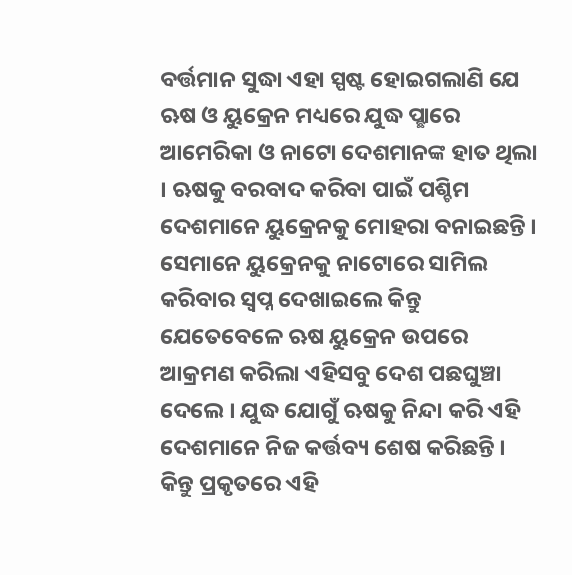ବର୍ତ୍ତମାନ ସୁଦ୍ଧା ଏହା ସ୍ପଷ୍ଟ ହୋଇଗଲାଣି ଯେ ଋଷ ଓ ୟୁକ୍ରେନ ମଧ୍ୟରେ ଯୁଦ୍ଧ ପ୍ଛାରେ ଆମେରିକା ଓ ନାଟୋ ଦେଶମାନଙ୍କ ହାତ ଥିଲା । ଋଷକୁ ବରବାଦ କରିବା ପାଇଁ ପଶ୍ଚିମ ଦେଶମାନେ ୟୁକ୍ରେନକୁ ମୋହରା ବନାଇଛନ୍ତି । ସେମାନେ ୟୁକ୍ରେନକୁ ନାଟୋରେ ସାମିଲ କରିବାର ସ୍ଵପ୍ନ ଦେଖାଇଲେ କିନ୍ତୁ ଯେତେବେଳେ ଋଷ ୟୁକ୍ରେନ ଉପରେ ଆକ୍ରମଣ କରିଲା ଏହିସବୁ ଦେଶ ପଛଘୁଞ୍ଚା ଦେଲେ । ଯୁଦ୍ଧ ଯୋଗୁଁ ଋଷକୁ ନିନ୍ଦା କରି ଏହି ଦେଶମାନେ ନିଜ କର୍ତ୍ତବ୍ୟ ଶେଷ କରିଛନ୍ତି ।
କିନ୍ତୁ ପ୍ରକୃତରେ ଏହି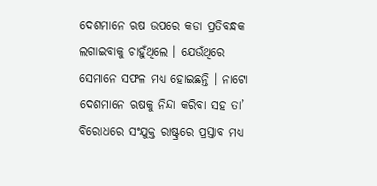ଦେଶମାନେ ଋଷ ଉପରେ କଡା ପ୍ରତିବନ୍ଧକ ଲଗାଇବାକୁ ଚାହୁଁଥିଲେ । ଯେଉଁଥିରେ ସେମାନେ ସଫଳ ମଧ୍ୟ ହୋଇଛନ୍ତି । ନାଟୋ ଦେଶମାନେ ଋଷକୁ ନିନ୍ଦା କରିବା ସହ ତା’ ବିରୋଧରେ ସଂଯୁକ୍ତ ରାଷ୍ଟ୍ରରେ ପ୍ରସ୍ତାବ ମଧ୍ୟ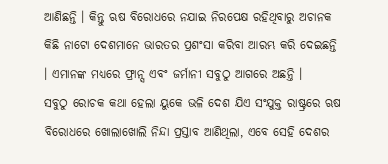ଆଣିଛନ୍ତି । କିନ୍ତୁ ଋଷ ବିରୋଧରେ ନଯାଇ ନିରପେକ୍ଷ ରହିଥିବାରୁ ଅଚାନକ କିଛି ନାଟୋ ଦେଶମାନେ ଭାରତର ପ୍ରଶଂସା କରିବା ଆରମ୍ଭ କରି ଦେଇଛନ୍ତି । ଏମାନଙ୍କ ମଧ୍ୟରେ ଫ୍ରାନ୍ସ ଏବଂ ଜର୍ମାନୀ ସବୁଠୁ ଆଗରେ ଅଛନ୍ତି ।
ସବୁଠୁ ରୋଚକ କଥା ହେଲା ୟୁକେ ଭଳି ଦେଶ ଯିଏ ସଂଯୁକ୍ତ ରାଷ୍ଟ୍ରରେ ଋଷ ବିରୋଧରେ ଖୋଲାଖୋଲି ନିନ୍ଦା ପ୍ରସ୍ତାବ ଆଣିଥିଲା, ଏବେ ସେହି ଦେଶର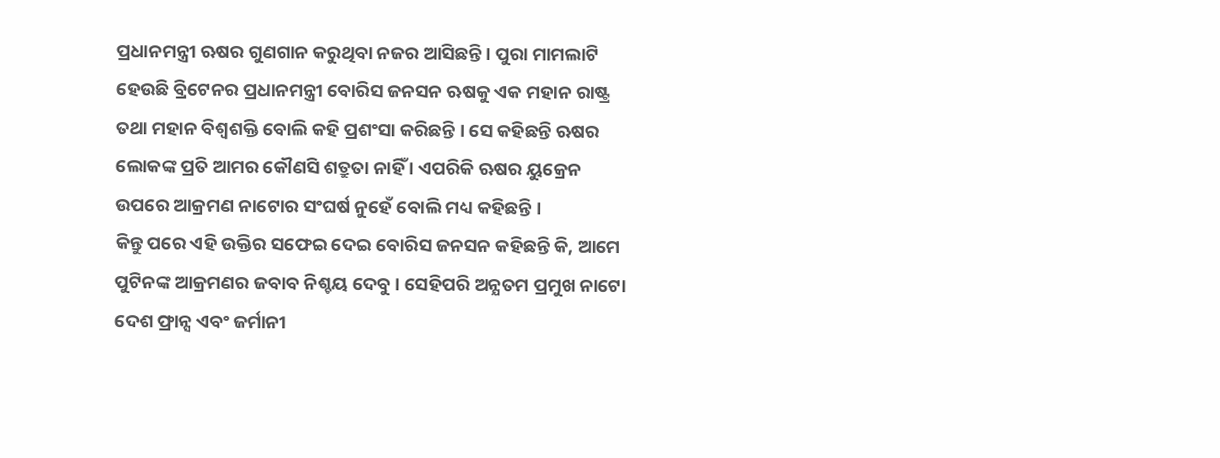ପ୍ରଧାନମନ୍ତ୍ରୀ ଋଷର ଗୁଣଗାନ କରୁଥିବା ନଜର ଆସିଛନ୍ତି । ପୁରା ମାମଲାଟି ହେଉଛି ବ୍ରିଟେନର ପ୍ରଧାନମନ୍ତ୍ରୀ ବୋରିସ ଜନସନ ଋଷକୁ ଏକ ମହାନ ରାଷ୍ଟ୍ର ତଥା ମହାନ ବିଶ୍ଵଶକ୍ତି ବୋଲି କହି ପ୍ରଶଂସା କରିଛନ୍ତି । ସେ କହିଛନ୍ତି ଋଷର ଲୋକଙ୍କ ପ୍ରତି ଆମର କୌଣସି ଶତ୍ରୁତା ନାହିଁ । ଏପରିକି ଋଷର ୟୁକ୍ରେନ ଉପରେ ଆକ୍ରମଣ ନାଟୋର ସଂଘର୍ଷ ନୁହେଁ ବୋଲି ମଧ୍ୟ କହିଛନ୍ତି ।
କିନ୍ତୁ ପରେ ଏହି ଉକ୍ତିର ସଫେଇ ଦେଇ ବୋରିସ ଜନସନ କହିଛନ୍ତି କି, ଆମେ ପୁଟିନଙ୍କ ଆକ୍ରମଣର ଜବାବ ନିଶ୍ଚୟ ଦେବୁ । ସେହିପରି ଅନ୍ଯତମ ପ୍ରମୁଖ ନାଟୋ ଦେଶ ଫ୍ରାନ୍ସ ଏବଂ ଜର୍ମାନୀ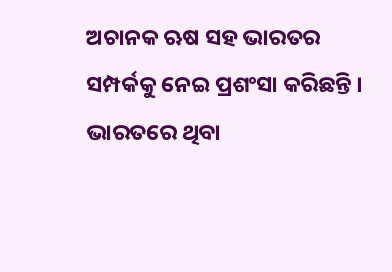ଅଚାନକ ଋଷ ସହ ଭାରତର ସମ୍ପର୍କକୁ ନେଇ ପ୍ରଶଂସା କରିଛନ୍ତି । ଭାରତରେ ଥିବା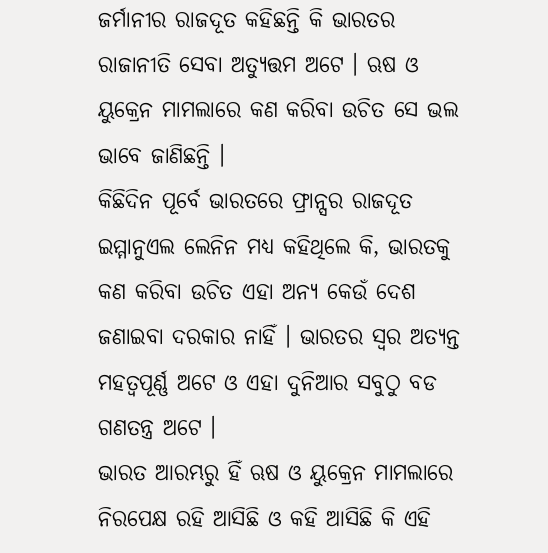ଜର୍ମାନୀର ରାଜଦୂତ କହିଛନ୍ତି କି ଭାରତର ରାଜାନୀତି ସେବା ଅତ୍ୟୁତ୍ତମ ଅଟେ । ଋଷ ଓ ୟୁକ୍ରେନ ମାମଲାରେ କଣ କରିବା ଉଚିତ ସେ ଭଲ ଭାବେ ଜାଣିଛନ୍ତି ।
କିଛିଦିନ ପୂର୍ବେ ଭାରତରେ ଫ୍ରାନ୍ସର ରାଜଦୂତ ଇମ୍ମାନୁଏଲ ଲେନିନ ମଧ୍ୟ କହିଥିଲେ କି, ଭାରତକୁ କଣ କରିବା ଉଚିତ ଏହା ଅନ୍ୟ କେଉଁ ଦେଶ ଜଣାଇବା ଦରକାର ନାହିଁ । ଭାରତର ସ୍ଵର ଅତ୍ୟନ୍ତ ମହତ୍ବପୂର୍ଣ୍ଣ ଅଟେ ଓ ଏହା ଦୁନିଆର ସବୁଠୁ ବଡ ଗଣତନ୍ତ୍ର ଅଟେ ।
ଭାରତ ଆରମ୍ଭରୁ ହିଁ ଋଷ ଓ ୟୁକ୍ରେନ ମାମଲାରେ ନିରପେକ୍ଷ ରହି ଆସିଛି ଓ କହି ଆସିଛି କି ଏହି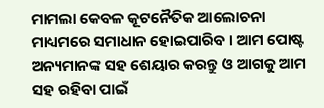ମାମଲା କେବଳ କୂଟନୈତିକ ଆଲୋଚନା ମାଧ୍ୟମରେ ସମାଧାନ ହୋଇପାରିବ । ଆମ ପୋଷ୍ଟ ଅନ୍ୟମାନଙ୍କ ସହ ଶେୟାର କରନ୍ତୁ ଓ ଆଗକୁ ଆମ ସହ ରହିବା ପାଇଁ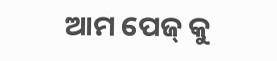ଆମ ପେଜ୍ କୁ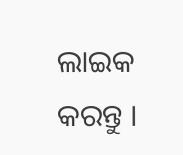ଲାଇକ କରନ୍ତୁ ।